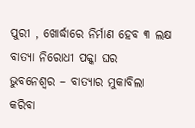ପୁରୀ , ଖୋର୍ଦ୍ଧାରେ ନିର୍ମାଣ ହେବ ୩ ଲକ୍ଷ ବାତ୍ୟା ନିରୋଧୀ ପକ୍କା ଘର
ଭୁବନେଶ୍ୱର – ବାତ୍ୟାର ମୁକାବିଲା କରିବା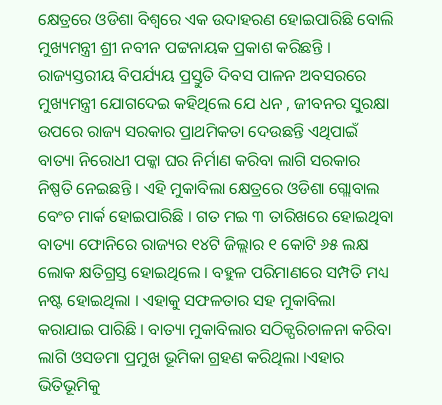କ୍ଷେତ୍ରରେ ଓଡିଶା ବିଶ୍ୱରେ ଏକ ଉଦାହରଣ ହୋଇପାରିଛି ବୋଲି ମୁଖ୍ୟମନ୍ତ୍ରୀ ଶ୍ରୀ ନବୀନ ପଟ୍ଟନାୟକ ପ୍ରକାଶ କରିଛନ୍ତି ।
ରାଜ୍ୟସ୍ତରୀୟ ବିପର୍ଯ୍ୟୟ ପ୍ରସ୍ତୁତି ଦିବସ ପାଳନ ଅବସରରେ ମୁଖ୍ୟମନ୍ତ୍ରୀ ଯୋଗଦେଇ କହିଥିଲେ ଯେ ଧନ , ଜୀବନର ସୁରକ୍ଷା ଉପରେ ରାଜ୍ୟ ସରକାର ପ୍ରାଥମିକତା ଦେଉଛନ୍ତି ଏଥିପାଇଁ ବାତ୍ୟା ନିରୋଧୀ ପକ୍କା ଘର ନିର୍ମାଣ କରିବା ଲାଗି ସରକାର ନିଷ୍ପତି ନେଇଛନ୍ତି । ଏହି ମୁକାବିଲା କ୍ଷେତ୍ରରେ ଓଡିଶା ଗ୍ଲୋବାଲ ବେଂଚ ମାର୍କ ହୋଇପାରିଛି । ଗତ ମଇ ୩ ତାରିଖରେ ହୋଇଥିବା ବାତ୍ୟା ଫୋନିରେ ରାଜ୍ୟର ୧୪ଟି ଜିଲ୍ଲାର ୧ କୋଟି ୬୫ ଲକ୍ଷ ଲୋକ କ୍ଷତିଗ୍ରସ୍ତ ହୋଇଥିଲେ । ବହୁଳ ପରିମାଣରେ ସମ୍ପତି ମଧ୍ୟ ନଷ୍ଟ ହୋଇଥିଲା । ଏହାକୁ ସଫଳତାର ସହ ମୁକାବିଲା କରାଯାଇ ପାରିଛି । ବାତ୍ୟା ମୁକାବିଲାର ସଠିକ୍ପରିଚାଳନା କରିବା ଲାଗି ଓସଡମା ପ୍ରମୁଖ ଭୂମିକା ଗ୍ରହଣ କରିଥିଲା ।ଏହାର ଭିତିଭୂମିକୁ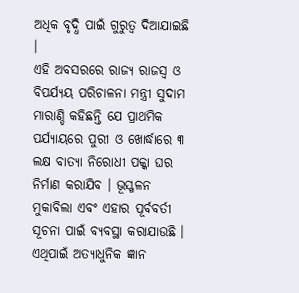ଅଧିକ ବୃଦ୍ଧି ପାଇଁ ଗୁରୁତ୍ୱ ଦିଆଯାଇଛି ।
ଏହି ଅବସରରେ ରାଜ୍ୟ ରାଜସ୍ୱ ଓ ବିପର୍ଯ୍ୟୟ ପରିଚାଳନା ମନ୍ତ୍ରୀ ସୁଦାମ ମାରାଣ୍ଡି କହିଛନ୍ତି ଯେ ପ୍ରାଥମିକ ପର୍ଯ୍ୟାୟରେ ପୁରୀ ଓ ଖୋର୍ଦ୍ଧାରେ ୩ ଲକ୍ଷ ବାତ୍ୟା ନିରୋଧୀ ପକ୍କା ଘର ନିର୍ମାଣ କରାଯିବ । ଭୂସ୍ଖଳନ ମୁକାବିଲା ଏବଂ ଏହାର ପୂର୍ବବର୍ତୀ ସୂଚନା ପାଇଁ ବ୍ୟବସ୍ଥା କରାଯାଉଛି । ଏଥିପାଇଁ ଅତ୍ୟାଧୁନିକ ଜ୍ଞାନ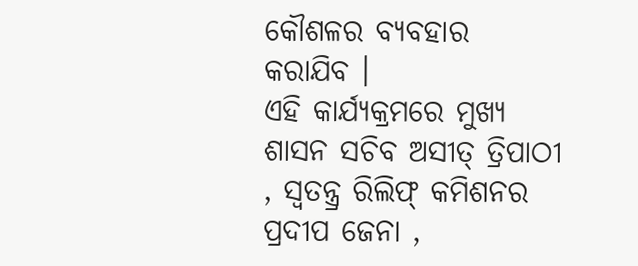କୌଶଳର ବ୍ୟବହାର କରାଯିବ ।
ଏହି କାର୍ଯ୍ୟକ୍ରମରେ ମୁଖ୍ୟ ଶାସନ ସଚିବ ଅସୀତ୍ ତ୍ରିପାଠୀ , ସ୍ୱତନ୍ତ୍ର୍ର ରିଲିଫ୍ କମିଶନର ପ୍ରଦୀପ ଜେନା ,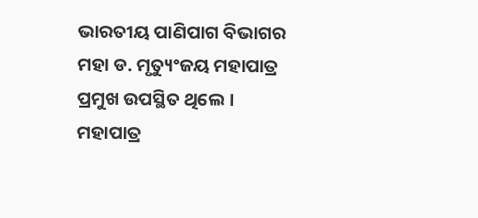ଭାରତୀୟ ପାଣିପାଗ ବିଭାଗର ମହା ଡ. ମୃତ୍ୟୁଂଜୟ ମହାପାତ୍ର ପ୍ରମୁଖ ଉପସ୍ଥିତ ଥିଲେ । ମହାପାତ୍ର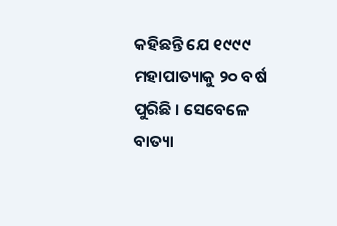କହିଛନ୍ତି ଯେ ୧୯୯୯ ମହାପାତ୍ୟାକୁ ୨୦ ବର୍ଷ ପୁରିଛି । ସେବେଳେ ବାତ୍ୟା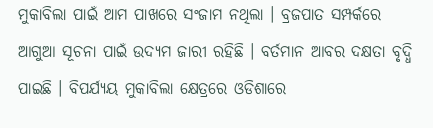ମୁକାବିଲା ପାଇଁ ଆମ ପାଖରେ ସଂଜାମ ନଥିଲା । ବ୍ରଜପାତ ସମ୍ପର୍କରେ ଆଗୁଆ ସୂଚନା ପାଇଁ ଉଦ୍ୟମ ଜାରୀ ରହିଛି । ବର୍ତମାନ ଆବର ଦକ୍ଷତା ବୃଦ୍ଧି ପାଇଛି । ବିପର୍ଯ୍ୟୟ ମୁକାବିଲା କ୍ଷେତ୍ରରେ ଓଡିଶାରେ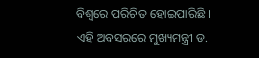ବିଶ୍ୱରେ ପରିଚିତ ହୋଇପାରିଛି ।
ଏହି ଅବସରରେ ମୁଖ୍ୟମନ୍ତ୍ରୀ ଡ.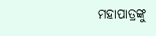ମହାପାତ୍ରଙ୍କୁ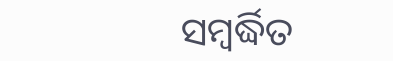ସମ୍ବର୍ଦ୍ଧିତ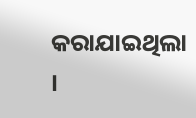କରାଯାଇଥିଲା ।